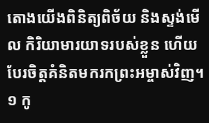តោងយើងពិនិត្យពិច័យ និងស្ទង់មើល កិរិយាមារយាទរបស់ខ្លួន ហើយបែរចិត្តគំនិតមករកព្រះអម្ចាស់វិញ។
១ កូ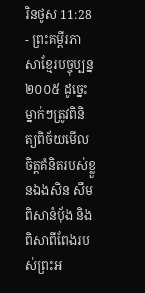រិនថូស 11:28 - ព្រះគម្ពីរភាសាខ្មែរបច្ចុប្បន្ន ២០០៥ ដូច្នេះ ម្នាក់ៗត្រូវពិនិត្យពិច័យមើលចិត្តគំនិតរបស់ខ្លួនឯងសិន សឹមពិសានំប៉័ង និងពិសាពីពែងរបស់ព្រះអ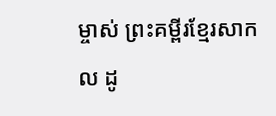ម្ចាស់ ព្រះគម្ពីរខ្មែរសាកល ដូ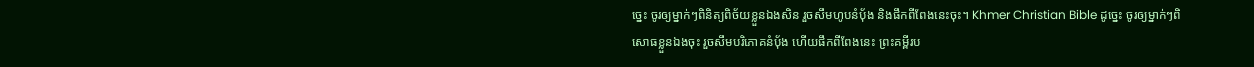ច្នេះ ចូរឲ្យម្នាក់ៗពិនិត្យពិច័យខ្លួនឯងសិន រួចសឹមហូបនំប៉័ង និងផឹកពីពែងនេះចុះ។ Khmer Christian Bible ដូច្នេះ ចូរឲ្យម្នាក់ៗពិសោធខ្លួនឯងចុះ រួចសឹមបរិភោគនំប៉័ង ហើយផឹកពីពែងនេះ ព្រះគម្ពីរប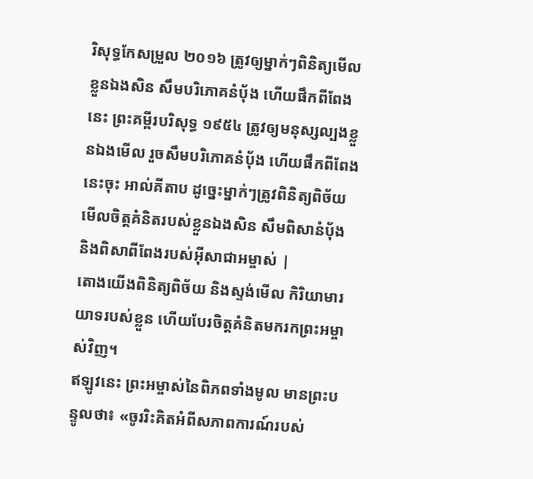រិសុទ្ធកែសម្រួល ២០១៦ ត្រូវឲ្យម្នាក់ៗពិនិត្យមើលខ្លួនឯងសិន សឹមបរិភោគនំបុ័ង ហើយផឹកពីពែងនេះ ព្រះគម្ពីរបរិសុទ្ធ ១៩៥៤ ត្រូវឲ្យមនុស្សល្បងខ្លួនឯងមើល រួចសឹមបរិភោគនំបុ័ង ហើយផឹកពីពែងនេះចុះ អាល់គីតាប ដូច្នេះម្នាក់ៗត្រូវពិនិត្យពិច័យមើលចិត្ដគំនិតរបស់ខ្លួនឯងសិន សឹមពិសានំបុ័ង និងពិសាពីពែងរបស់អ៊ីសាជាអម្ចាស់ |
តោងយើងពិនិត្យពិច័យ និងស្ទង់មើល កិរិយាមារយាទរបស់ខ្លួន ហើយបែរចិត្តគំនិតមករកព្រះអម្ចាស់វិញ។
ឥឡូវនេះ ព្រះអម្ចាស់នៃពិភពទាំងមូល មានព្រះបន្ទូលថា៖ «ចូររិះគិតអំពីសភាពការណ៍របស់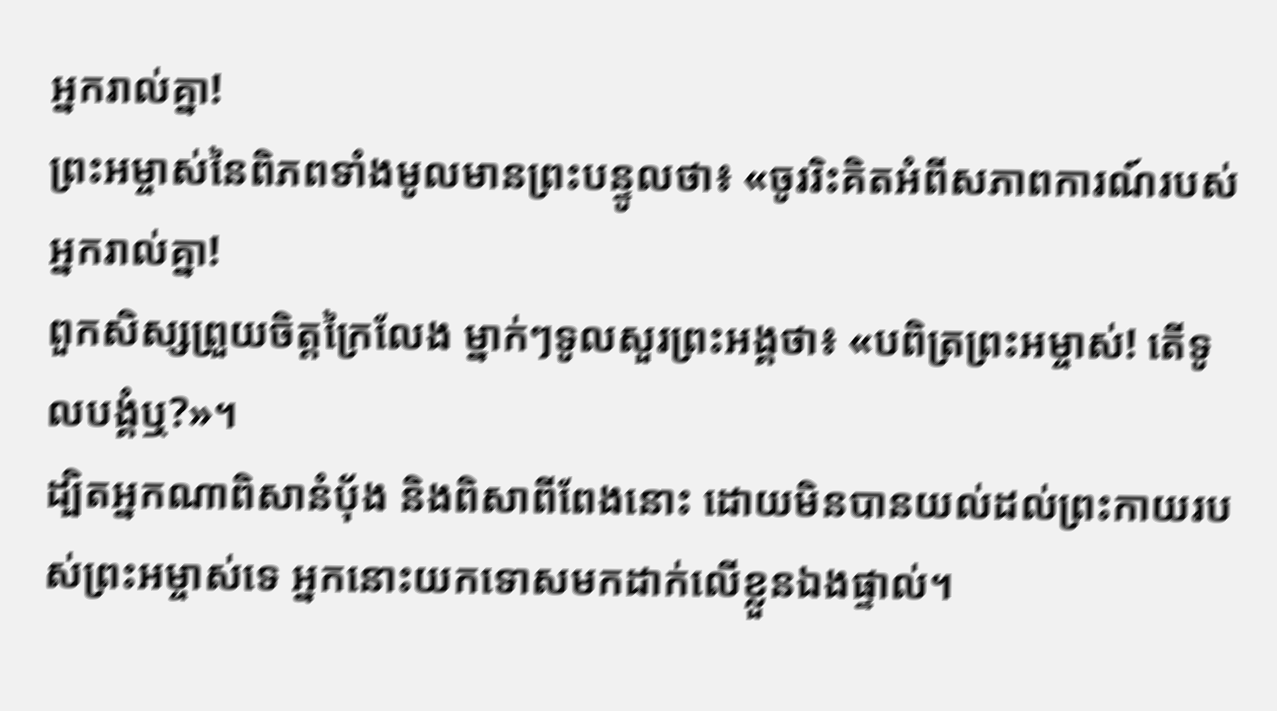អ្នករាល់គ្នា!
ព្រះអម្ចាស់នៃពិភពទាំងមូលមានព្រះបន្ទូលថា៖ «ចូររិះគិតអំពីសភាពការណ៍របស់អ្នករាល់គ្នា!
ពួកសិស្សព្រួយចិត្តក្រៃលែង ម្នាក់ៗទូលសួរព្រះអង្គថា៖ «បពិត្រព្រះអម្ចាស់! តើទូលបង្គំឬ?»។
ដ្បិតអ្នកណាពិសានំប៉័ង និងពិសាពីពែងនោះ ដោយមិនបានយល់ដល់ព្រះកាយរបស់ព្រះអម្ចាស់ទេ អ្នកនោះយកទោសមកដាក់លើខ្លួនឯងផ្ទាល់។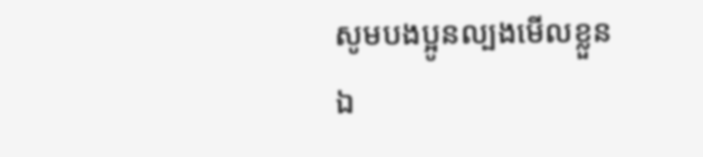សូមបងប្អូនល្បងមើលខ្លួនឯ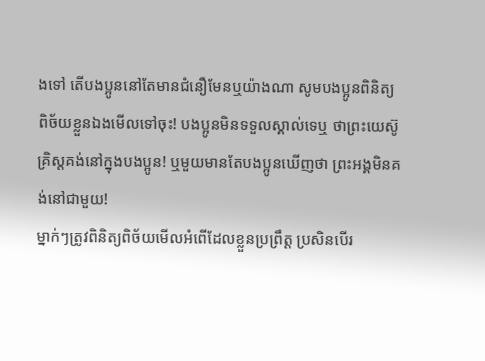ងទៅ តើបងប្អូននៅតែមានជំនឿមែនឬយ៉ាងណា សូមបងប្អូនពិនិត្យពិច័យខ្លួនឯងមើលទៅចុះ! បងប្អូនមិនទទួលស្គាល់ទេឬ ថាព្រះយេស៊ូគ្រិស្តគង់នៅក្នុងបងប្អូន! ឬមួយមានតែបងប្អូនឃើញថា ព្រះអង្គមិនគង់នៅជាមួយ!
ម្នាក់ៗត្រូវពិនិត្យពិច័យមើលអំពើដែលខ្លួនប្រព្រឹត្ត ប្រសិនបើរ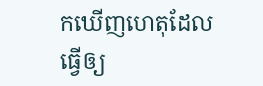កឃើញហេតុដែលធ្វើឲ្យ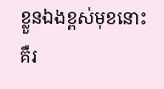ខ្លួនឯងខ្ពស់មុខនោះ គឺរ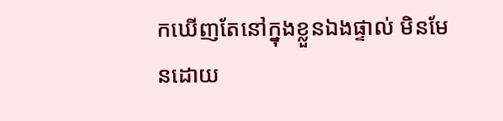កឃើញតែនៅក្នុងខ្លួនឯងផ្ទាល់ មិនមែនដោយ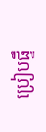ប្រៀបផ្ទឹ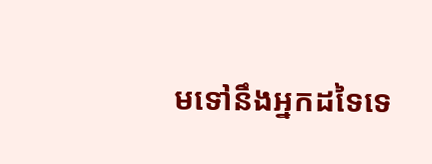មទៅនឹងអ្នកដទៃទេ